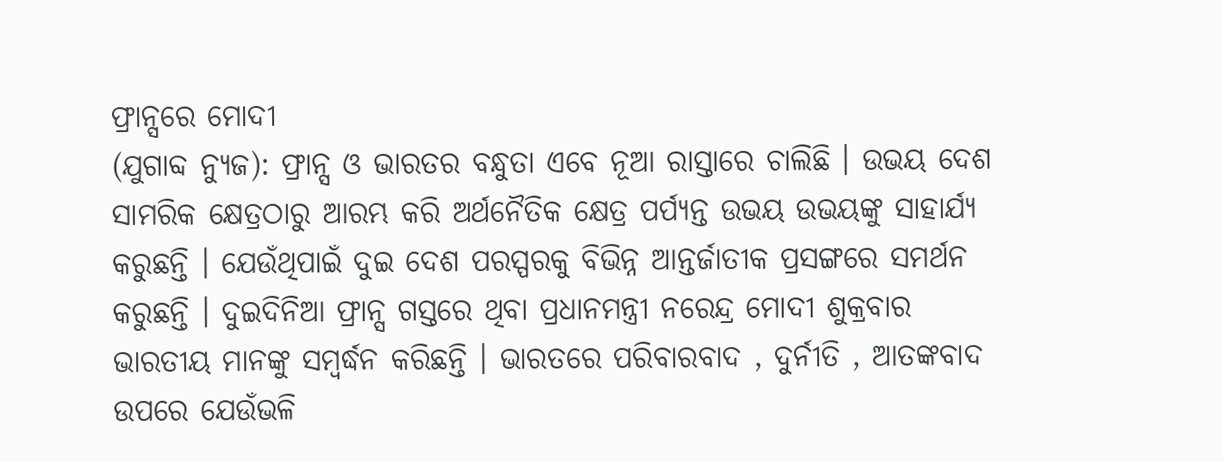ଫ୍ରାନ୍ସରେ ମୋଦୀ
(ଯୁଗାବ୍ଦ ନ୍ୟୁଜ): ଫ୍ରାନ୍ସ ଓ ଭାରତର ବନ୍ଧୁତା ଏବେ ନୂଆ ରାସ୍ତାରେ ଚାଲିଛି । ଉଭୟ ଦେଶ ସାମରିକ କ୍ଷେତ୍ରଠାରୁ ଆରମ୍ଭ କରି ଅର୍ଥନୈତିକ କ୍ଷେତ୍ର ପର୍ପ୍ୟନ୍ତ ଉଭୟ ଉଭୟଙ୍କୁ ସାହାର୍ଯ୍ୟ କରୁଛନ୍ତି । ଯେଉଁଥିପାଇଁ ଦୁଇ ଦେଶ ପରସ୍ପରକୁ ବିଭିନ୍ନ ଆନ୍ତର୍ଜାତୀକ ପ୍ରସଙ୍ଗରେ ସମର୍ଥନ କରୁଛନ୍ତି । ଦୁଇଦିନିଆ ଫ୍ରାନ୍ସ ଗସ୍ତରେ ଥିବା ପ୍ରଧାନମନ୍ତ୍ରୀ ନରେନ୍ଦ୍ର ମୋଦୀ ଶୁକ୍ରବାର ଭାରତୀୟ ମାନଙ୍କୁ ସମ୍ବର୍ଦ୍ଧନ କରିଛନ୍ତି । ଭାରତରେ ପରିବାରବାଦ , ଦୁର୍ନୀତି , ଆତଙ୍କବାଦ ଉପରେ ଯେଉଁଭଳି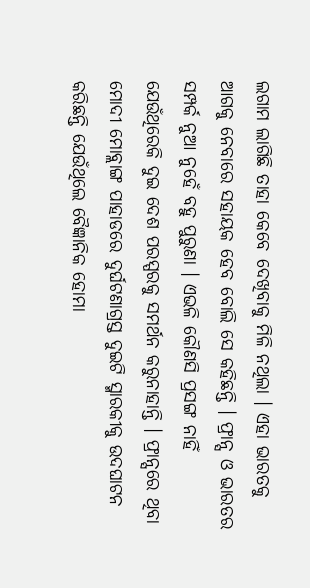ଲଗାମ ଲାଗିଛି ତାହା କେବେ ଦେଖିବାକୁ ମିଳି ନଥିଲା । ଏହା ଭାରତକୁ ଆଗକୁ ନେବାରେ ସହାୟକ ହେବ ବୋଲି ସେ କହିଛନ୍ତି । ଫ୍ରାନ୍ସ ଓ ଭାରତର ସମ୍ପର୍କ ନୁଆ ନୁହେଁ ବହୁ ପୁରୁଣା । ଏଭଳି କୌଣସି ପ୍ରସଙ୍ଗ ନାହିଁ ଯେଉଁଥିରେକି ଦୁଇ ଦେଶ ପରସ୍ପରକୁ ସମର୍ଥନ କରୁନାହାନ୍ତି । ଫ୍ରାନ୍ସରେ ଥିବା ମୋଦୀ ମୋବ୍ଲାଙ୍ଗ ପାହାଡରେ ଦୁର୍ଘଟଣାଗ୍ରସ୍ତ ଦୁଇଟି ସ୍ମାରକୀକୁ ଉଦଘାଟନ କରିଛନ୍ତି ଯେଉଁଥିଲେ ବୈଜ୍ଞାନିକ ହୋମା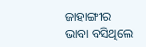ଜାହାଙ୍ଗୀର ଭାବା ବସିଥିଲେ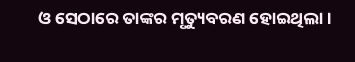ଓ ସେଠାରେ ତାଙ୍କର ମୃତ୍ୟୁବରଣ ହୋଇଥିଲା ।